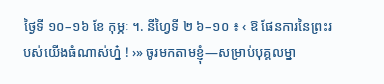ថ្ងៃទី ១០–១៦ ខែ កុម្ភៈ ។. នីហ្វៃទី ២ ៦–១០ ៖ ‹ ឱ ផែនការនៃព្រះរបស់យើងធំណាស់ហ្ន៎ ! ›» ចូរមកតាមខ្ញុំ—សម្រាប់បុគ្គលម្នា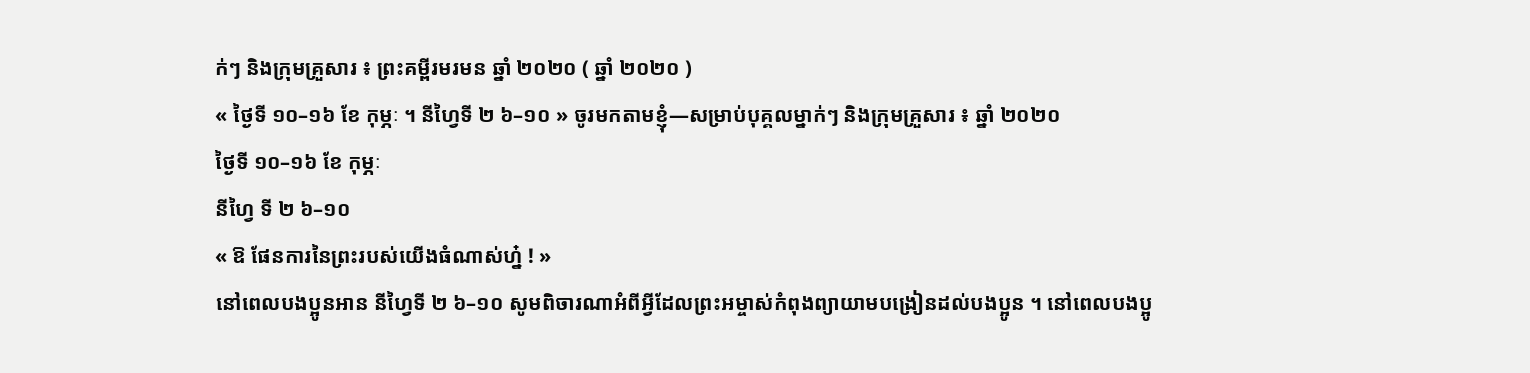ក់ៗ និងក្រុមគ្រួសារ ៖ ព្រះគម្ពីរមរមន ឆ្នាំ ២០២០ ( ឆ្នាំ ២០២០ )
« ថ្ងៃទី ១០–១៦ ខែ កុម្ភៈ ។ នីហ្វៃទី ២ ៦–១០ » ចូរមកតាមខ្ញុំ—សម្រាប់បុគ្គលម្នាក់ៗ និងក្រុមគ្រួសារ ៖ ឆ្នាំ ២០២០
ថ្ងៃទី ១០–១៦ ខែ កុម្ភៈ
នីហ្វៃ ទី ២ ៦–១០
« ឱ ផែនការនៃព្រះរបស់យើងធំណាស់ហ្ន៎ ! »
នៅពេលបងប្អូនអាន នីហ្វៃទី ២ ៦–១០ សូមពិចារណាអំពីអ្វីដែលព្រះអម្ចាស់កំពុងព្យាយាមបង្រៀនដល់បងប្អូន ។ នៅពេលបងប្អូ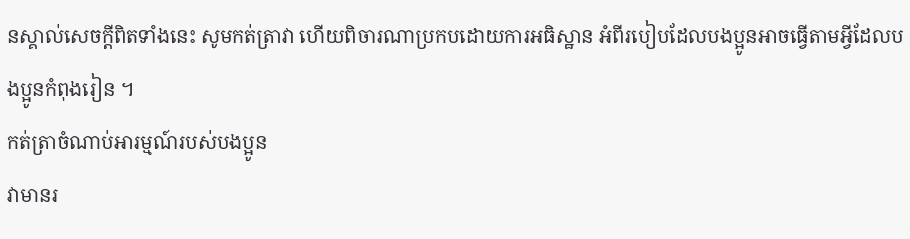នស្គាល់សេចក្ដីពិតទាំងនេះ សូមកត់ត្រាវា ហើយពិចារណាប្រកបដោយការអធិស្ឋាន អំពីរបៀបដែលបងប្អូនអាចធ្វើតាមអ្វីដែលបងប្អូនកំពុងរៀន ។
កត់ត្រាចំណាប់អារម្មណ៍របស់បងប្អូន
វាមានរ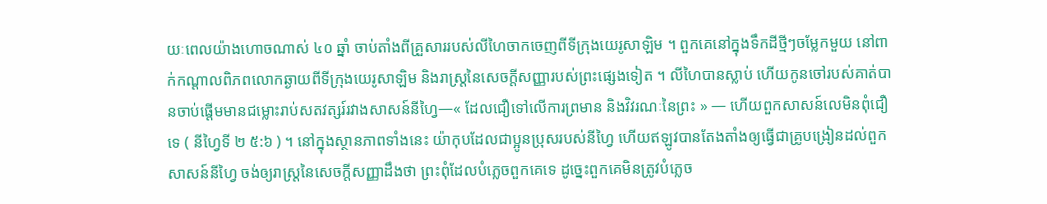យៈពេលយ៉ាងហោចណាស់ ៤០ ឆ្នាំ ចាប់តាំងពីគ្រួសាររបស់លីហៃចាកចេញពីទីក្រុងយេរូសាឡិម ។ ពួកគេនៅក្នុងទឹកដីថ្មីៗចម្លែកមួយ នៅពាក់កណ្ដាលពិភពលោកឆ្ងាយពីទីក្រុងយេរូសាឡិម និងរាស្ត្រនៃសេចក្ដីសញ្ញារបស់ព្រះផ្សេងទៀត ។ លីហៃបានស្លាប់ ហើយកូនចៅរបស់គាត់បានចាប់ផ្ដើមមានជម្លោះរាប់សតវត្សរ៍រវាងសាសន៍នីហ្វៃ—« ដែលជឿទៅលើការព្រមាន និងវិវរណៈនៃព្រះ » — ហើយពួកសាសន៍លេមិនពុំជឿទេ ( នីហ្វៃទី ២ ៥:៦ ) ។ នៅក្នុងស្ថានភាពទាំងនេះ យ៉ាកុបដែលជាប្អូនប្រុសរបស់នីហ្វៃ ហើយឥឡូវបានតែងតាំងឲ្យធ្វើជាគ្រូបង្រៀនដល់ពួកសាសន៍នីហ្វៃ ចង់ឲ្យរាស្ត្រនៃសេចក្ដីសញ្ញាដឹងថា ព្រះពុំដែលបំភ្លេចពួកគេទេ ដូច្នេះពួកគេមិនត្រូវបំភ្លេច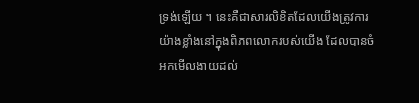ទ្រង់ឡើយ ។ នេះគឺជាសារលិខិតដែលយើងត្រូវការយ៉ាងខ្លាំងនៅក្នុងពិភពលោករបស់យើង ដែលបានចំអកមើលងាយដល់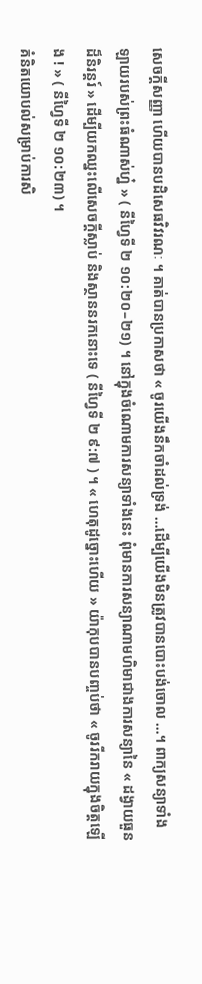សេចក្ដីសញ្ញា ហើយបានបដិសេធវិវរណៈ ។ គាត់បានប្រកាសថា « ចូរយើងនឹកចាំដល់ទ្រង់ …ដើម្បីយើងមិនត្រូវបានបោះបង់ចោល …។ ពាក្យសន្យាទាំងឡាយរបស់ព្រះធំណាស់ហ្ន៎ » ( នីហ្វៃទី ២ ១០:២០–២១) ។ នៅក្នុងចំណោមការសន្យាទាំងនេះ ពុំមានការសន្យាណាមហិមាជាងការសន្យានៃ « ដង្វាយធួនដ៏និរន្ដរ៍ » ដើម្បីយកឈ្នះលើសេចក្ដីស្លាប់ និងស្ថាននរកនោះទេ ( នីហ្វៃទី ២ ៩:៧ ) ។ « ហេតុដូច្នោះហើយ » យ៉ាកុបបានបញ្ចប់ថា « ចូររីករាយក្នុងចិត្តឡើង ! » ( នីហ្វៃទី ២ ១០:២៣) ។
គំនិតយោបល់សម្រាប់ការសិ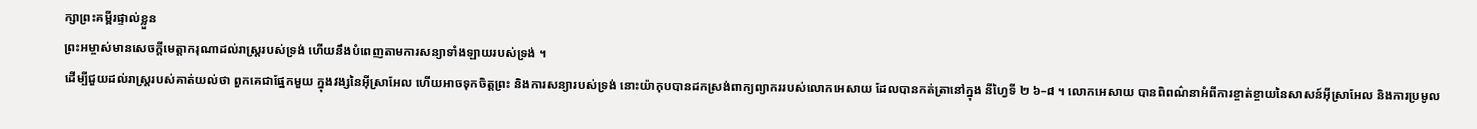ក្សាព្រះគម្ពីរផ្ទាល់ខ្លួន
ព្រះអម្ចាស់មានសេចក្ដីមេត្តាករុណាដល់រាស្ត្ររបស់ទ្រង់ ហើយនឹងបំពេញតាមការសន្យាទាំងឡាយរបស់ទ្រង់ ។
ដើម្បីជួយដល់រាស្ត្ររបស់គាត់យល់ថា ពួកគេជាផ្នែកមួយ ក្នុងវង្សនៃអ៊ីស្រាអែល ហើយអាចទុកចិត្តព្រះ និងការសន្យារបស់ទ្រង់ នោះយ៉ាកុបបានដកស្រង់ពាក្យព្យាកររបស់លោកអេសាយ ដែលបានកត់ត្រានៅក្នុង នីហ្វៃទី ២ ៦–៨ ។ លោកអេសាយ បានពិពណ៌នាអំពីការខ្ចាត់ខ្ចាយនៃសាសន៍អ៊ីស្រាអែល និងការប្រមូល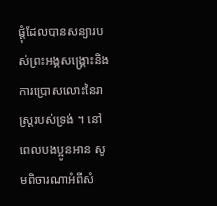ផ្ដុំដែលបានសន្យារបស់ព្រះអង្គសង្គ្រោះនិងការប្រោសលោះនៃរាស្ត្ររបស់ទ្រង់ ។ នៅពេលបងប្អូនអាន សូមពិចារណាអំពីសំ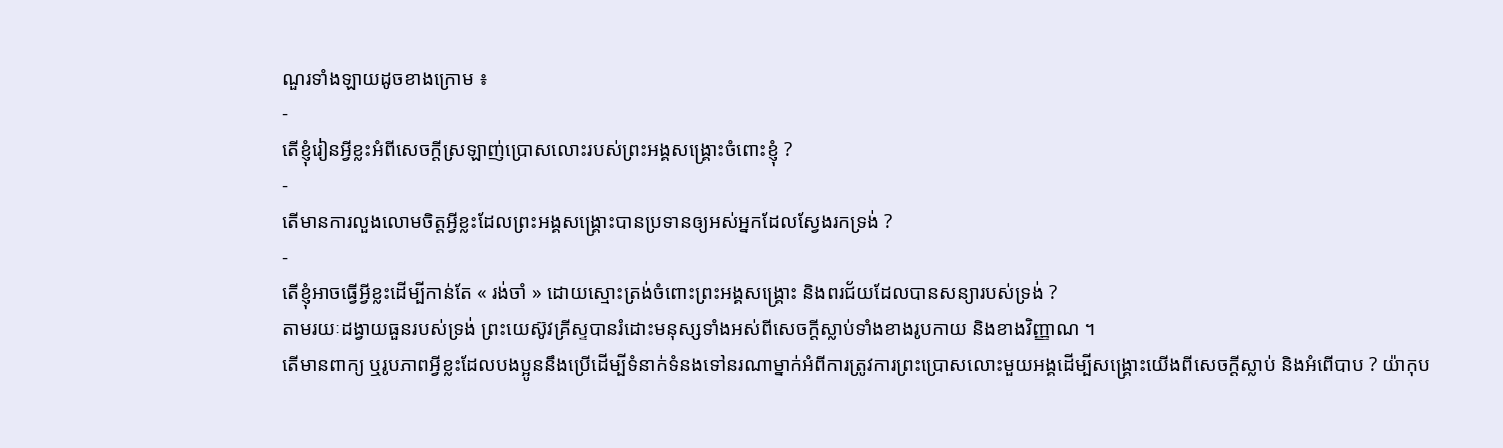ណួរទាំងឡាយដូចខាងក្រោម ៖
-
តើខ្ញុំរៀនអ្វីខ្លះអំពីសេចក្ដីស្រឡាញ់ប្រោសលោះរបស់ព្រះអង្គសង្គ្រោះចំពោះខ្ញុំ ?
-
តើមានការលួងលោមចិត្តអ្វីខ្លះដែលព្រះអង្គសង្គ្រោះបានប្រទានឲ្យអស់អ្នកដែលស្វែងរកទ្រង់ ?
-
តើខ្ញុំអាចធ្វើអ្វីខ្លះដើម្បីកាន់តែ « រង់ចាំ » ដោយស្មោះត្រង់ចំពោះព្រះអង្គសង្គ្រោះ និងពរជ័យដែលបានសន្យារបស់ទ្រង់ ?
តាមរយៈដង្វាយធួនរបស់ទ្រង់ ព្រះយេស៊ូវគ្រីស្ទបានរំដោះមនុស្សទាំងអស់ពីសេចក្ដីស្លាប់ទាំងខាងរូបកាយ និងខាងវិញ្ញាណ ។
តើមានពាក្យ ឬរូបភាពអ្វីខ្លះដែលបងប្អូននឹងប្រើដើម្បីទំនាក់ទំនងទៅនរណាម្នាក់អំពីការត្រូវការព្រះប្រោសលោះមួយអង្គដើម្បីសង្គ្រោះយើងពីសេចក្ដីស្លាប់ និងអំពើបាប ? យ៉ាកុប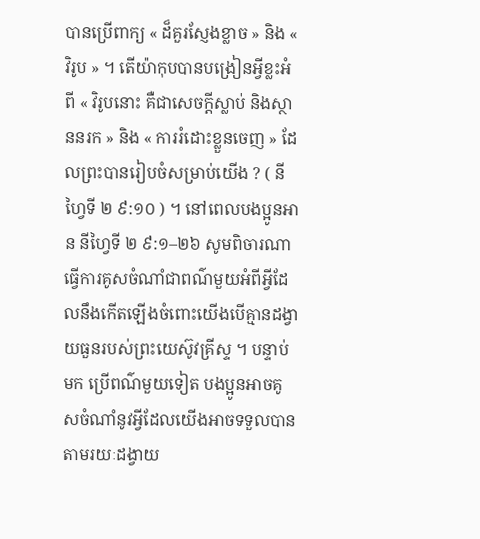បានប្រើពាក្យ « ដ៏គួរស្ញែងខ្លាច » និង « វិរូប » ។ តើយ៉ាកុបបានបង្រៀនអ្វីខ្លះអំពី « វិរូបនោះ គឺជាសេចក្ដីស្លាប់ និងស្ថាននរក » និង « ការរំដោះខ្លួនចេញ » ដែលព្រះបានរៀបចំសម្រាប់យើង ? ( នីហ្វៃទី ២ ៩:១០ ) ។ នៅពេលបងប្អូនអាន នីហ្វៃទី ២ ៩:១–២៦ សូមពិចារណាធ្វើការគូសចំណាំជាពណ៌មួយអំពីអ្វីដែលនឹងកើតឡើងចំពោះយើងបើគ្មានដង្វាយធួនរបស់ព្រះយេស៊ូវគ្រីស្ទ ។ បន្ទាប់មក ប្រើពណ៌មួយទៀត បងប្អូនអាចគូសចំណាំនូវអ្វីដែលយើងអាចទទួលបានតាមរយៈដង្វាយ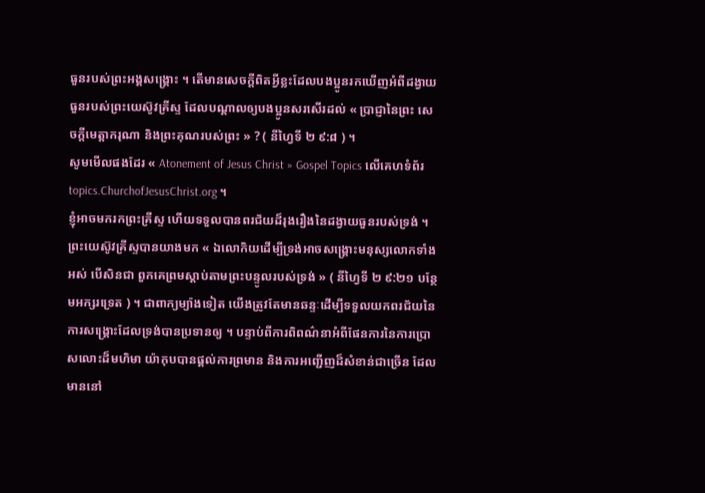ធួនរបស់ព្រះអង្គសង្គ្រោះ ។ តើមានសេចក្ដីពិតអ្វីខ្លះដែលបងប្អូនរកឃើញអំពីដង្វាយធួនរបស់ព្រះយេស៊ូវគ្រីស្ទ ដែលបណ្ដាលឲ្យបងប្អូនសរសើរដល់ « ប្រាជ្ញានៃព្រះ សេចក្ដីមេត្តាករុណា និងព្រះគុណរបស់ព្រះ » ? ( នីហ្វៃទី ២ ៩:៨ ) ។
សូមមើលផងដែរ « Atonement of Jesus Christ » Gospel Topics លើគេហទំព័រ topics.ChurchofJesusChrist.org ។
ខ្ញុំអាចមករកព្រះគ្រីស្ទ ហើយទទួលបានពរជ័យដ៏រុងរឿងនៃដង្វាយធួនរបស់ទ្រង់ ។
ព្រះយេស៊ូវគ្រីស្ទបានយាងមក « ឯលោកិយដើម្បីទ្រង់អាចសង្គ្រោះមនុស្សលោកទាំងអស់ បើសិនជា ពួកគេព្រមស្ដាប់តាមព្រះបន្ទូលរបស់ទ្រង់ » ( នីហ្វៃទី ២ ៩:២១ បន្ថែមអក្សរទ្រេត ) ។ ជាពាក្យម្យ៉ាងទៀត យើងត្រូវតែមានឆន្ទៈដើម្បីទទួលយកពរជ័យនៃការសង្គ្រោះដែលទ្រង់បានប្រទានឲ្យ ។ បន្ទាប់ពីការពិពណ៌នាអំពីផែនការនៃការប្រោសលោះដ៏មហិមា យ៉ាកុបបានផ្ដល់ការព្រមាន និងការអញ្ជើញដ៏សំខាន់ជាច្រើន ដែលមាននៅ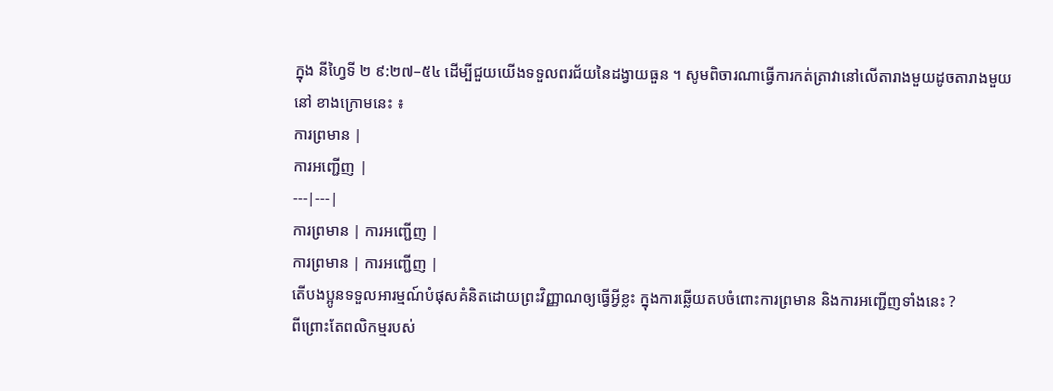ក្នុង នីហ្វៃទី ២ ៩:២៧–៥៤ ដើម្បីជួយយើងទទួលពរជ័យនៃដង្វាយធួន ។ សូមពិចារណាធ្វើការកត់ត្រាវានៅលើតារាងមួយដូចតារាងមួយនៅ ខាងក្រោមនេះ ៖
ការព្រមាន |
ការអញ្ជើញ |
---|---|
ការព្រមាន | ការអញ្ជើញ |
ការព្រមាន | ការអញ្ជើញ |
តើបងប្អូនទទួលអារម្មណ៍បំផុសគំនិតដោយព្រះវិញ្ញាណឲ្យធ្វើអ្វីខ្លះ ក្នុងការឆ្លើយតបចំពោះការព្រមាន និងការអញ្ជើញទាំងនេះ ?
ពីព្រោះតែពលិកម្មរបស់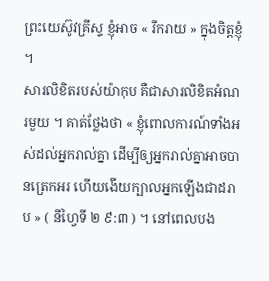ព្រះយេស៊ូវគ្រីស្ទ ខ្ញុំអាច « រីករាយ » ក្នុងចិត្តខ្ញុំ ។
សារលិខិតរបស់យ៉ាកុប គឺជាសារលិខិតអំណរមួយ ។ គាត់ថ្លែងថា « ខ្ញុំពោលការណ៍ទាំងអស់ដល់អ្នករាល់គ្នា ដើម្បីឲ្យអ្នករាល់គ្នាអាចបានត្រេកអរ ហើយងើយក្បាលអ្នកឡើងជាដរាប » ( នីហ្វៃទី ២ ៩:៣ ) ។ នៅពេលបង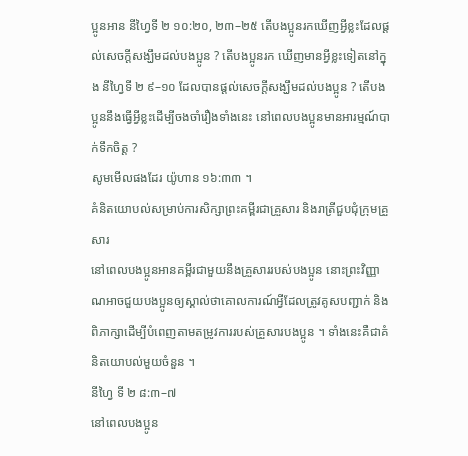ប្អូនអាន នីហ្វៃទី ២ ១០:២០, ២៣–២៥ តើបងប្អូនរកឃើញអ្វីខ្លះដែលផ្ដល់សេចក្ដីសង្ឃឹមដល់បងប្អូន ? តើបងប្អូនរក ឃើញមានអ្វីខ្លះទៀតនៅក្នុង នីហ្វៃទី ២ ៩–១០ ដែលបានផ្ដល់សេចក្ដីសង្ឃឹមដល់បងប្អូន ? តើបងប្អូននឹងធ្វើអ្វីខ្លះដើម្បីចងចាំរឿងទាំងនេះ នៅពេលបងប្អូនមានអារម្មណ៍បាក់ទឹកចិត្ត ?
សូមមើលផងដែរ យ៉ូហាន ១៦:៣៣ ។
គំនិតយោបល់សម្រាប់ការសិក្សាព្រះគម្ពីរជាគ្រួសារ និងរាត្រីជួបជុំក្រុមគ្រួសារ
នៅពេលបងប្អូនអានគម្ពីរជាមួយនឹងគ្រួសាររបស់បងប្អូន នោះព្រះវិញ្ញាណអាចជួយបងប្អូនឲ្យស្គាល់ថាគោលការណ៍អ្វីដែលត្រូវគូសបញ្ជាក់ និងពិភាក្សាដើម្បីបំពេញតាមតម្រូវការរបស់គ្រួសារបងប្អូន ។ ទាំងនេះគឺជាគំនិតយោបល់មួយចំនួន ។
នីហ្វៃ ទី ២ ៨:៣–៧
នៅពេលបងប្អូន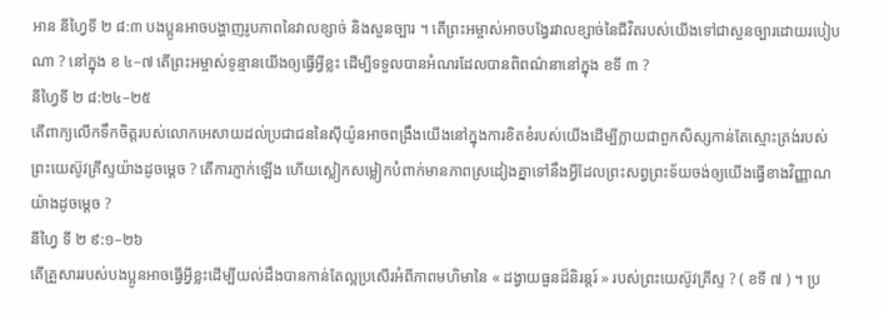អាន នីហ្វៃទី ២ ៨:៣ បងប្អូនអាចបង្ហាញរូបភាពនៃវាលខ្សាច់ និងសួនច្បារ ។ តើព្រះអម្ចាស់អាចបង្វែរវាលខ្សាច់នៃជីវិតរបស់យើងទៅជាសួនច្បារដោយរបៀបណា ? នៅក្នុង ខ ៤–៧ តើព្រះអម្ចាស់ទូន្មានយើងឲ្យធ្វើអ្វីខ្លះ ដើម្បីទទួលបានអំណរដែលបានពិពណ៌នានៅក្នុង ខទី ៣ ?
នីហ្វៃទី ២ ៨:២៤–២៥
តើពាក្យលើកទឹកចិត្តរបស់លោកអេសាយដល់ប្រជាជននៃស៊ីយ៉ូនអាចពង្រឹងយើងនៅក្នុងការខិតខំរបស់យើងដើម្បីក្លាយជាពួកសិស្សកាន់តែស្មោះត្រង់របស់ព្រះយេស៊ូវគ្រីស្ទយ៉ាងដូចម្ដេច ? តើការភ្ញាក់ឡើង ហើយស្លៀកសម្លៀកបំពាក់មានភាពស្រដៀងគ្នាទៅនឹងអ្វីដែលព្រះសព្វព្រះទ័យចង់ឲ្យយើងធ្វើខាងវិញ្ញាណយ៉ាងដូចម្ដេច ?
នីហ្វៃ ទី ២ ៩:១–២៦
តើគ្រួសាររបស់បងប្អូនអាចធ្វើអ្វីខ្លះដើម្បីយល់ដឹងបានកាន់តែល្អប្រសើរអំពីភាពមហិមានៃ « ដង្វាយធួនដ៏និរន្ដរ៍ » របស់ព្រះយេស៊ូវគ្រីស្ទ ? ( ខទី ៧ ) ។ ប្រ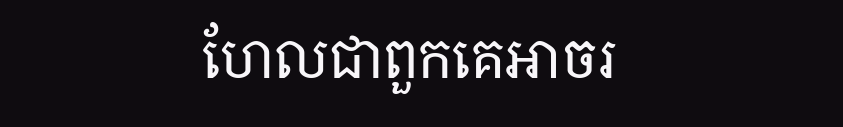ហែលជាពួកគេអាចរ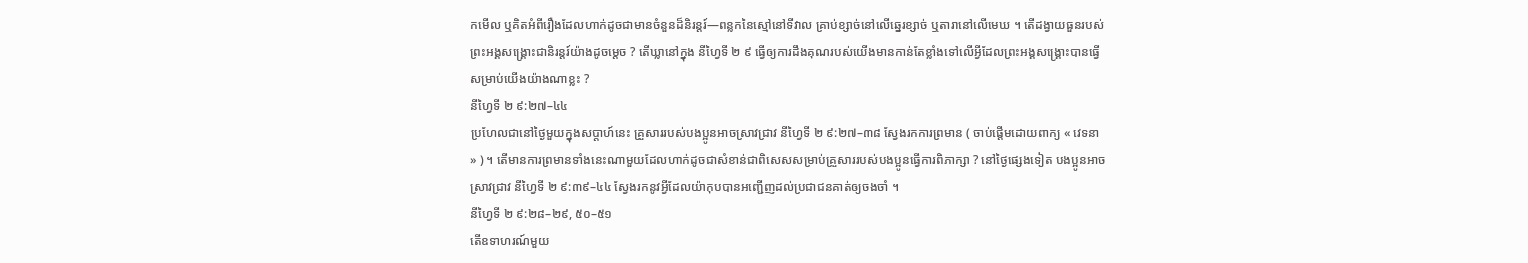កមើល ឬគិតអំពីរឿងដែលហាក់ដូចជាមានចំនួនដ៏និរន្ដរ៍—ពន្លកនៃស្មៅនៅទីវាល គ្រាប់ខ្សាច់នៅលើឆ្នេរខ្សាច់ ឬតារានៅលើមេឃ ។ តើដង្វាយធួនរបស់ព្រះអង្គសង្គ្រោះជានិរន្ដរ៍យ៉ាងដូចម្ដេច ? តើឃ្លានៅក្នុង នីហ្វៃទី ២ ៩ ធ្វើឲ្យការដឹងគុណរបស់យើងមានកាន់តែខ្លាំងទៅលើអ្វីដែលព្រះអង្គសង្គ្រោះបានធ្វើសម្រាប់យើងយ៉ាងណាខ្លះ ?
នីហ្វៃទី ២ ៩:២៧–៤៤
ប្រហែលជានៅថ្ងៃមួយក្នុងសប្ដាហ៍នេះ គ្រួសាររបស់បងប្អូនអាចស្រាវជ្រាវ នីហ្វៃទី ២ ៩:២៧–៣៨ ស្វែងរកការព្រមាន ( ចាប់ផ្ដើមដោយពាក្យ « វេទនា » ) ។ តើមានការព្រមានទាំងនេះណាមួយដែលហាក់ដូចជាសំខាន់ជាពិសេសសម្រាប់គ្រួសាររបស់បងប្អូនធ្វើការពិភាក្សា ? នៅថ្ងៃផ្សេងទៀត បងប្អូនអាចស្រាវជ្រាវ នីហ្វៃទី ២ ៩:៣៩–៤៤ ស្វែងរកនូវអ្វីដែលយ៉ាកុបបានអញ្ជើញដល់ប្រជាជនគាត់ឲ្យចងចាំ ។
នីហ្វៃទី ២ ៩:២៨–២៩, ៥០–៥១
តើឧទាហរណ៍មួយ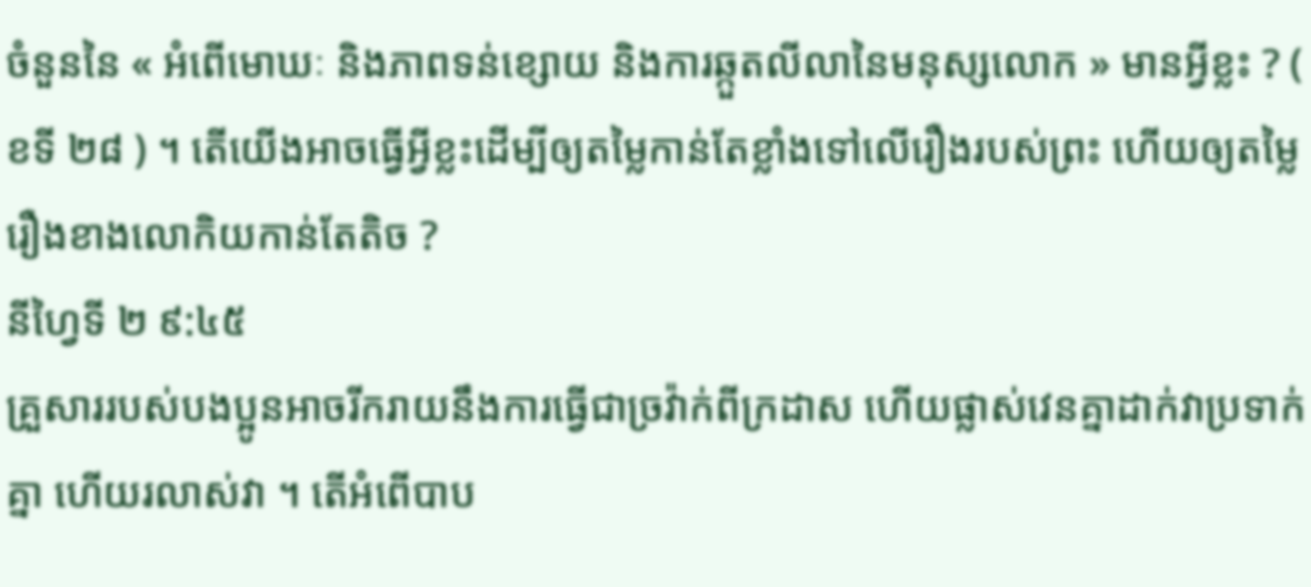ចំនួននៃ « អំពើមោឃៈ និងភាពទន់ខ្សោយ និងការឆ្កួតលីលានៃមនុស្សលោក » មានអ្វីខ្លះ ? ( ខទី ២៨ ) ។ តើយើងអាចធ្វើអ្វីខ្លះដើម្បីឲ្យតម្លៃកាន់តែខ្លាំងទៅលើរឿងរបស់ព្រះ ហើយឲ្យតម្លៃរឿងខាងលោកិយកាន់តែតិច ?
នីហ្វៃទី ២ ៩:៤៥
គ្រួសាររបស់បងប្អូនអាចរីករាយនឹងការធ្វើជាច្រវ៉ាក់ពីក្រដាស ហើយផ្លាស់វេនគ្នាដាក់វាប្រទាក់គ្នា ហើយរលាស់វា ។ តើអំពើបាប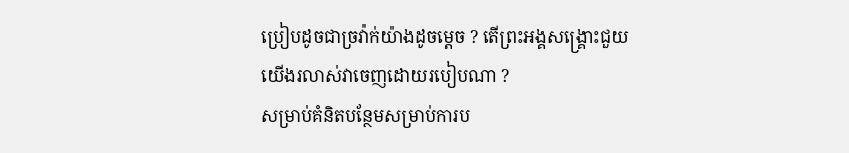ប្រៀបដូចជាច្រវ៉ាក់យ៉ាងដូចម្ដេច ? តើព្រះអង្គសង្គ្រោះជួយយើងរលាស់វាចេញដោយរបៀបណា ?
សម្រាប់គំនិតបន្ថែមសម្រាប់ការប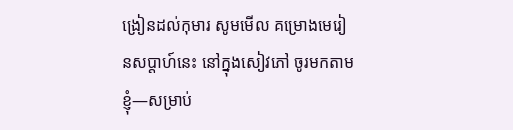ង្រៀនដល់កុមារ សូមមើល គម្រោងមេរៀនសប្ដាហ៍នេះ នៅក្នុងសៀវភៅ ចូរមកតាមខ្ញុំ—សម្រាប់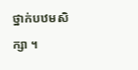ថ្នាក់បឋមសិក្សា ។